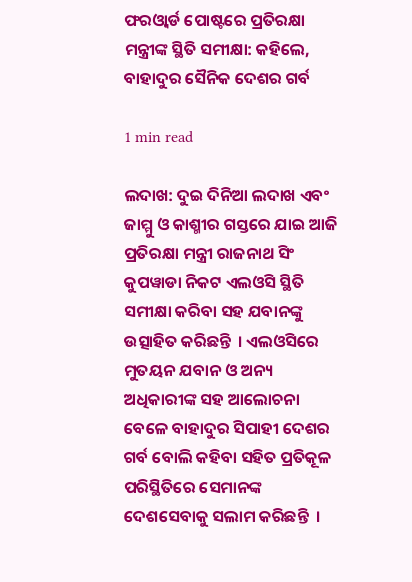ଫରଓ୍ୱାର୍ଡ ପୋଷ୍ଟରେ ପ୍ରତିରକ୍ଷା ମନ୍ତ୍ରୀଙ୍କ ସ୍ଥିତି ସମୀକ୍ଷା: କହିଲେ, ବାହାଦୁର ସୈନିକ ଦେଶର ଗର୍ବ

1 min read

ଲଦାଖ: ଦୁଇ ଦିନିଆ ଲଦାଖ ଏବଂ ଜାମ୍ମୁ ଓ କାଶ୍ମୀର ଗସ୍ତରେ ଯାଇ ଆଜି ପ୍ରତିରକ୍ଷା ମନ୍ତ୍ରୀ ରାଜନାଥ ସିଂ କୁପୱାଡା ନିକଟ ଏଲଓସି ସ୍ଥିତି ସମୀକ୍ଷା କରିବା ସହ ଯବାନଙ୍କୁ ଉତ୍ସାହିତ କରିଛନ୍ତି  । ଏଲଓସିରେ ମୁତୟନ ଯବାନ ଓ ଅନ୍ୟ ଅଧିକାରୀଙ୍କ ସହ ଆଲୋଚନା ବେଳେ ବାହାଦୁର ସିପାହୀ ଦେଶର ଗର୍ବ ବୋଲି କହିବା ସହିତ ପ୍ରତିକୂଳ ପରିସ୍ଥିତିରେ ସେମାନଙ୍କ ଦେଶସେବାକୁ ସଲାମ କରିଛନ୍ତି  ।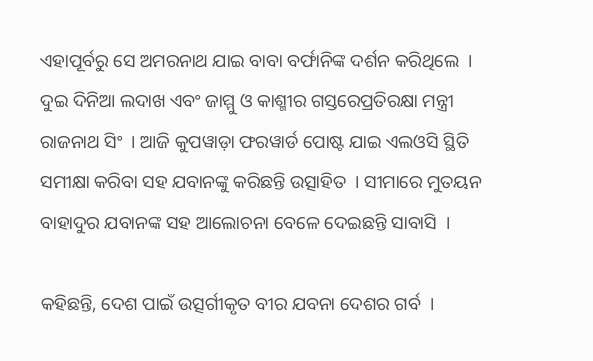ଏହାପୂର୍ବରୁ ସେ ଅମରନାଥ ଯାଇ ବାବା ବର୍ଫାନିଙ୍କ ଦର୍ଶନ କରିଥିଲେ  । ଦୁଇ ଦିନିଆ ଲଦାଖ ଏବଂ ଜାମ୍ମୁ ଓ କାଶ୍ମୀର ଗସ୍ତରେପ୍ରତିରକ୍ଷା ମନ୍ତ୍ରୀ ରାଜନାଥ ସିଂ  । ଆଜି କୁପୱାଡ଼ା ଫରୱାର୍ଡ ପୋଷ୍ଟ ଯାଇ ଏଲଓସି ସ୍ଥିତି ସମୀକ୍ଷା କରିବା ସହ ଯବାନଙ୍କୁ କରିଛନ୍ତି ଉତ୍ସାହିତ  । ସୀମାରେ ମୁତୟନ ବାହାଦୁର ଯବାନଙ୍କ ସହ ଆଲୋଚନା ବେଳେ ଦେଇଛନ୍ତି ସାବାସି  ।

କହିଛନ୍ତି, ଦେଶ ପାଇଁ ଉତ୍ସର୍ଗୀକୃତ ବୀର ଯବନା ଦେଶର ଗର୍ବ  ।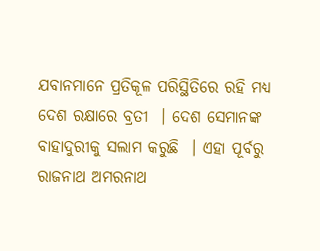ଯବାନମାନେ ପ୍ରତିକୂଳ ପରିସ୍ଥିତିରେ ରହି ମଧ୍ୟ ଦେଶ ରକ୍ଷାରେ ବ୍ରତୀ  । ଦେଶ ସେମାନଙ୍କ ବାହାଦୁରୀକୁ ସଲାମ କରୁଛି  । ଏହା ପୂର୍ବରୁ ରାଜନାଥ ଅମରନାଥ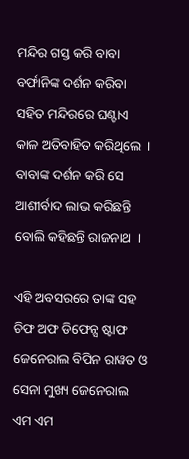ମନ୍ଦିର ଗସ୍ତ କରି ବାବା ବର୍ଫାନିଙ୍କ ଦର୍ଶନ କରିବା ସହିତ ମନ୍ଦିରରେ ଘଣ୍ଟାଏ କାଳ ଅତିବାହିତ କରିଥିଲେ  । ବାବାଙ୍କ ଦର୍ଶନ କରି ସେ ଆଶୀର୍ବାଦ ଲାଭ କରିଛନ୍ତି ବୋଲି କହିଛନ୍ତି ରାଜନାଥ  ।

ଏହି ଅବସରରେ ତାଙ୍କ ସହ ଚିଫ ଅଫ ଡିଫେନ୍ସ ଷ୍ଟାଫ ଜେନେରାଲ ବିପିନ ରାୱତ ଓ ସେନା ମୁଖ୍ୟ ଜେନେରାଲ ଏମ ଏମ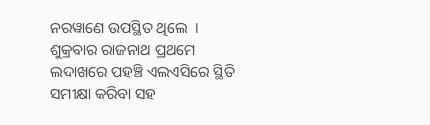ନରୱାଣେ ଉପସ୍ଥିତ ଥିଲେ  । ଶୁକ୍ରବାର ରାଜନାଥ ପ୍ରଥମେ ଲଦାଖରେ ପହଞ୍ଚି ଏଲଏସିରେ ସ୍ଥିତି ସମୀକ୍ଷା କରିବା ସହ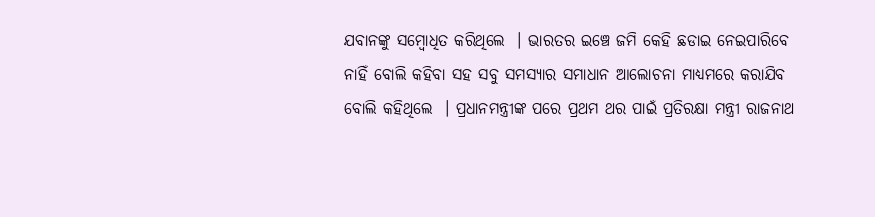ଯବାନଙ୍କୁ ସମ୍ବୋଧିତ କରିଥିଲେ  । ଭାରତର ଇଞ୍ଚେ ଜମି କେହି ଛଡାଇ ନେଇପାରିବେ ନାହିଁ ବୋଲି କହିବା ସହ ସବୁ ସମସ୍ୟାର ସମାଧାନ ଆଲୋଚନା ମାଧ୍ୟମରେ କରାଯିବ ବୋଲି କହିଥିଲେ  । ପ୍ରଧାନମନ୍ତ୍ରୀଙ୍କ ପରେ ପ୍ରଥମ ଥର ପାଇଁ ପ୍ରତିରକ୍ଷା ମନ୍ତ୍ରୀ ରାଜନାଥ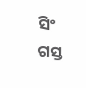ସିଂ ଗସ୍ତ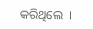କରିଥିଲେ  ।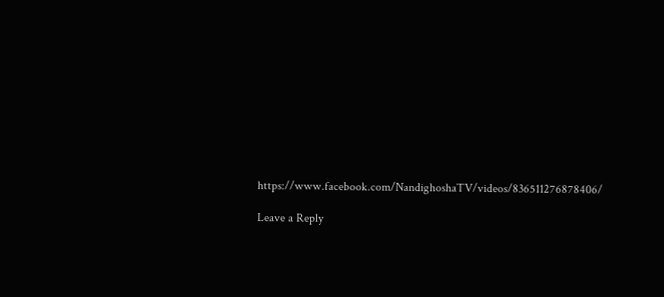https://www.facebook.com/NandighoshaTV/videos/836511276878406/

Leave a Reply